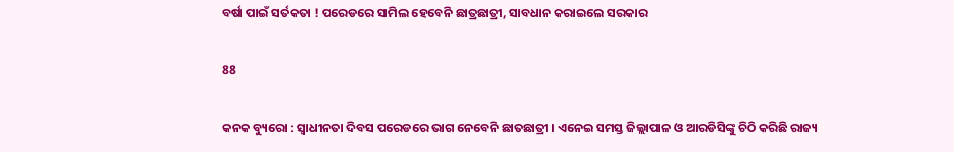ବର୍ଷା ପାଇଁ ସର୍ତକତା ! ପରେଡରେ ସାମିଲ ହେବେନି ଛାତ୍ରଛାତ୍ରୀ, ସାବଧାନ କରାଇଲେ ସରକାର

88

କନକ ବ୍ୟୁରୋ : ସ୍ୱାଧୀନତା ଦିବସ ପରେଡରେ ଭାଗ ନେବେନି ଛାତଛାତ୍ରୀ । ଏନେଇ ସମସ୍ତ ଜିଲ୍ଲାପାଳ ଓ ଆରଡିସିଙ୍କୁ ଚିଠି କରିଛି ରାଜ୍ୟ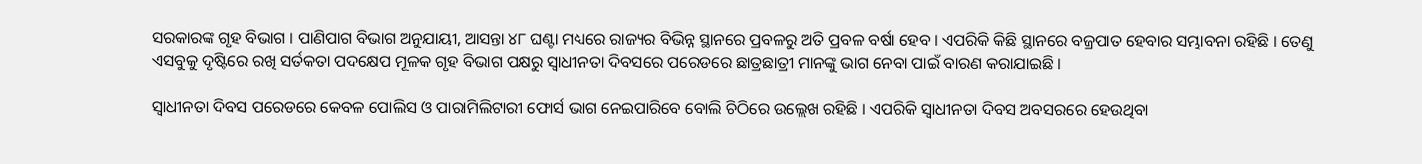ସରକାରଙ୍କ ଗୃହ ବିଭାଗ । ପାଣିପାଗ ବିଭାଗ ଅନୁଯାୟୀ, ଆସନ୍ତା ୪୮ ଘଣ୍ଟା ମଧ୍ୟରେ ରାଜ୍ୟର ବିଭିନ୍ନ ସ୍ଥାନରେ ପ୍ରବଳରୁ ଅତି ପ୍ରବଳ ବର୍ଷା ହେବ । ଏପରିକି କିଛି ସ୍ଥାନରେ ବଜ୍ରପାତ ହେବାର ସମ୍ଭାବନା ରହିଛି । ତେଣୁ ଏସବୁକୁ ଦୃଷ୍ଟିରେ ରଖି ସର୍ତକତା ପଦକ୍ଷେପ ମୂଳକ ଗୃହ ବିଭାଗ ପକ୍ଷରୁ ସ୍ୱାଧୀନତା ଦିବସରେ ପରେଡରେ ଛାତ୍ରଛାତ୍ରୀ ମାନଙ୍କୁ ଭାଗ ନେବା ପାଇଁ ବାରଣ କରାଯାଇଛି ।

ସ୍ୱାଧୀନତା ଦିବସ ପରେଡରେ କେବଳ ପୋଲିସ ଓ ପାରାମିଲିଟାରୀ ଫୋର୍ସ ଭାଗ ନେଇପାରିବେ ବୋଲି ଚିଠିରେ ଉଲ୍ଲେଖ ରହିଛି । ଏପରିକି ସ୍ୱାଧୀନତା ଦିବସ ଅବସରରେ ହେଉଥିବା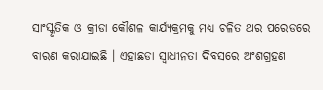ସାଂସ୍କୃତିକ ଓ କ୍ରୀଡା କୌଶଳ କାର୍ଯ୍ୟକ୍ରମକୁ ମଧ୍ୟ ଚଳିତ ଥର ପରେଡରେ ବାରଣ କରାଯାଇଛି । ଏହାଛଡା ସ୍ୱାଧୀନତା ଦିବସରେ ଅଂଶଗ୍ରହଣ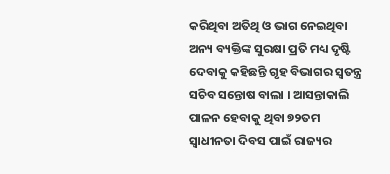କରିଥିବା ଅତିଥି ଓ ଭାଗ ନେଇଥିବା ଅନ୍ୟ ବ୍ୟକ୍ତିଙ୍କ ସୁରକ୍ଷା ପ୍ରତି ମଧ୍ୟ ଦୃଷ୍ଟି ଦେବାକୁ କହିଛନ୍ତି ଗୃହ ବିଭାଗର ସ୍ୱତନ୍ତ୍ର ସଚିବ ସନ୍ତୋଷ ବାଲା । ଆସନ୍ତାକାଲି ପାଳନ ହେବାକୁ ଥିବା ୭୨ତମ ସ୍ୱାଧୀନତା ଦିବସ ପାଇଁ ରାଜ୍ୟର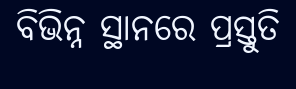ବିଭିନ୍ନ ସ୍ଥାନରେ ପ୍ରସ୍ତୁତି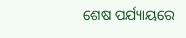ଶେଷ ପର୍ଯ୍ୟାୟରେ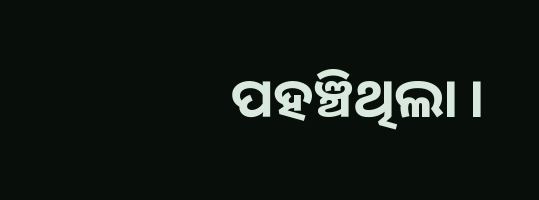ପହଞ୍ଚିଥିଲା ।